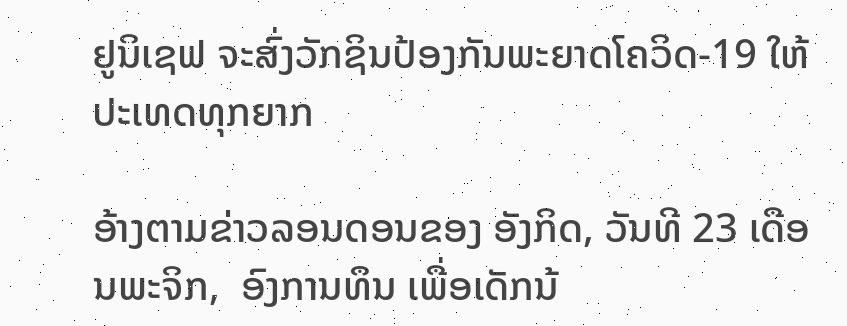ຢູນິເຊຟ ຈະສົ່ງວັກຊິນປ້ອງກັນພະຍາດໂຄວິດ-19 ໃຫ້ປະເທດທຸກຍາກ

ອ້າງຕາມຂ່າວລອນດອນຂອງ ອັງກິດ, ວັນທີ 23 ເດືອນພະຈິກ,  ອົງການທຶນ ເພື່ອເດັກນ້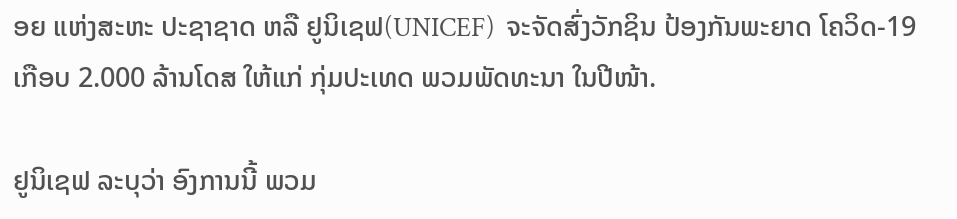ອຍ ແຫ່ງສະຫະ ປະຊາຊາດ ຫລື ຢູນິເຊຟ(UNICEF)  ຈະຈັດສົ່ງວັກຊິນ ປ້ອງກັນພະຍາດ ໂຄວິດ-19 ເກືອບ 2.000 ລ້ານໂດສ ໃຫ້ແກ່ ກຸ່ມປະເທດ ພວມພັດທະນາ ໃນປີໜ້າ.

ຢູນິເຊຟ ລະບຸວ່າ ອົງການນີ້ ພວມ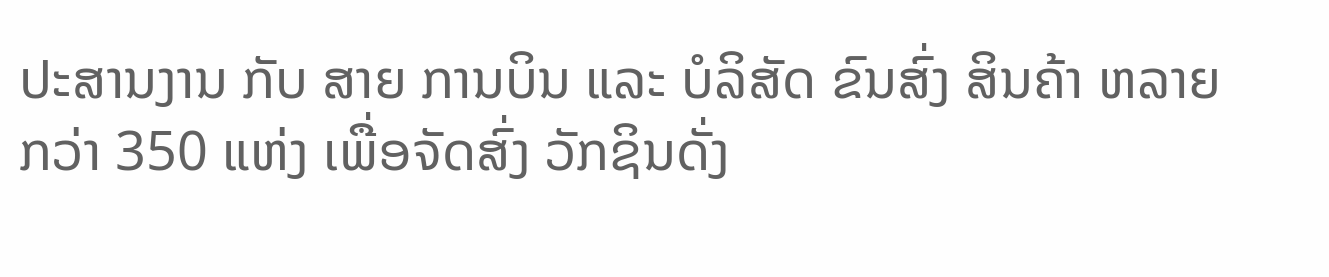ປະສານງານ ກັບ ສາຍ ການບິນ ແລະ ບໍລິສັດ ຂົນສົ່ງ ສິນຄ້າ ຫລາຍກວ່າ 350 ແຫ່ງ ເພື່ອຈັດສົ່ງ ວັກຊິນດັ່ງ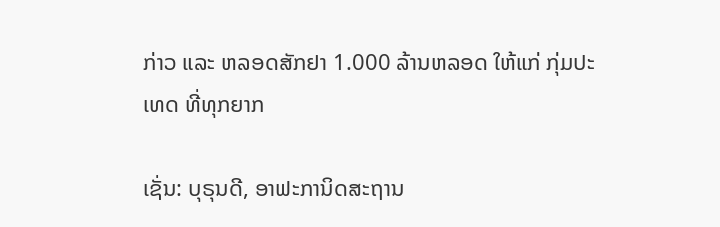ກ່າວ ແລະ ຫລອດສັກຢາ 1.000 ລ້ານຫລອດ ໃຫ້ແກ່ ກຸ່ມປະເທດ ທີ່ທຸກຍາກ

ເຊັ່ນ: ບຸຣຸນດີ, ອາຟະການິດສະຖານ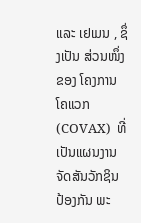ແລະ ເຢເມນ , ຊຶ່ງເປັນ ສ່ວນໜຶ່ງ ຂອງ ໂຄງການ ໂຄແວກ(COVAX)  ທີ່ເປັນແຜນງານ ຈັດສັນວັກຊິນ ປ້ອງກັນ ພະ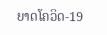ຍາດໂຄວິດ-19